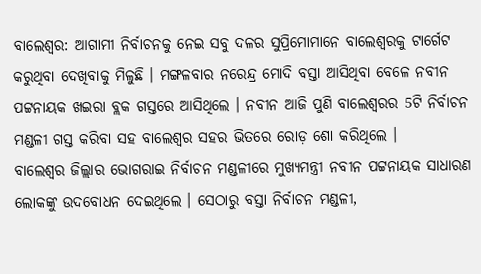ବାଲେଶ୍ବର: ଆଗାମୀ ନିର୍ବାଚନକୁ ନେଇ ସବୁ ଦଳର ସୁପ୍ରିମୋମାନେ ବାଲେଶ୍ବରକୁ ଟାର୍ଗେଟ କରୁଥିବା ଦେଖିବାକୁ ମିଳୁଛି । ମଙ୍ଗଳବାର ନରେନ୍ଦ୍ର ମୋଦି ବସ୍ତା ଆସିଥିବା ବେଳେ ନବୀନ ପଟ୍ଟନାୟକ ଖଇରା ବ୍ଲକ ଗସ୍ତରେ ଆସିଥିଲେ । ନବୀନ ଆଜି ପୁଣି ବାଲେଶ୍ବରର 5ଟି ନିର୍ବାଚନ ମଣ୍ଡଳୀ ଗସ୍ତ କରିବା ସହ ବାଲେଶ୍ବର ସହର ଭିତରେ ରୋଡ଼ ଶୋ କରିଥିଲେ ।
ବାଲେଶ୍ବର ଜିଲ୍ଲାର ଭୋଗରାଇ ନିର୍ବାଚନ ମଣ୍ଡଳୀରେ ମୁଖ୍ୟମନ୍ତ୍ରୀ ନବୀନ ପଟ୍ଟନାୟକ ସାଧାରଣ ଲୋକଙ୍କୁ ଉଦବୋଧନ ଦେଇଥିଲେ । ସେଠାରୁ ବସ୍ତା ନିର୍ବାଚନ ମଣ୍ଡଳୀ,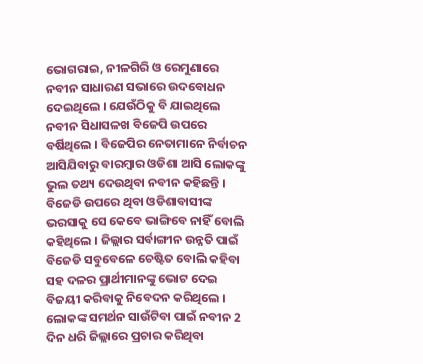ଭୋଗରାଇ, ନୀଳଗିରି ଓ ରେମୁଣାରେ ନବୀନ ସାଧାରଣ ସଭାରେ ଉଦବୋଧନ ଦେଇଥିଲେ । ଯେଉଁଠିକୁ ବି ଯାଇଥିଲେ ନବୀନ ସିଧାସଳଖ ବିଜେପି ଉପରେ ବର୍ଷିଥିଲେ । ବିଜେପିର ନେତାମାନେ ନିର୍ବାଚନ ଆସିଯିବାରୁ ବାରମ୍ବାର ଓଡିଶା ଆସି ଲୋକଙ୍କୁ ଭୁଲ ତଥ୍ୟ ଦେଉଥିବା ନବୀନ କହିଛନ୍ତି । ବିଜେଡି ଉପରେ ଥିବା ଓଡିଶାବାସୀଙ୍କ ଭରସାକୁ ସେ କେବେ ଭାଙ୍ଗିବେ ନାହିଁ ବୋଲି କହିଥିଲେ । ଜିଲ୍ଲାର ସର୍ବାଙ୍ଗୀନ ଉନ୍ନତି ପାଇଁ ବିଜେଡି ସବୁବେଳେ ଚେଷ୍ଟିତ ବୋଲି କହିବା ସହ ଦଳର ପ୍ରାର୍ଥୀମାନଙ୍କୁ ଭୋଟ ଦେଇ ବିଜୟୀ କରିବାକୁ ନିବେଦନ କରିଥିଲେ । ଲୋକଙ୍କ ସମର୍ଥନ ସାଉଁଟିବା ପାଇଁ ନବୀନ 2 ଦିନ ଧରି ଜିଲ୍ଲାରେ ପ୍ରଚାର କରିଥିବା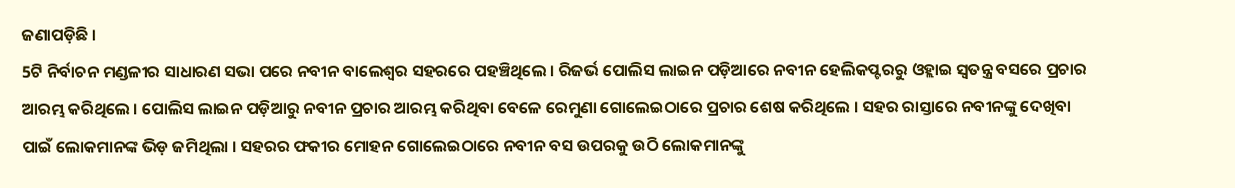ଜଣାପଡ଼ିଛି ।
5ଟି ନିର୍ବାଚନ ମଣ୍ଡଳୀର ସାଧାରଣ ସଭା ପରେ ନବୀନ ବାଲେଶ୍ବର ସହରରେ ପହଞ୍ଚିଥିଲେ । ରିଜର୍ଭ ପୋଲିସ ଲାଇନ ପଡ଼ିଆରେ ନବୀନ ହେଲିକପ୍ଟରରୁ ଓହ୍ଲାଇ ସ୍ବତନ୍ତ୍ର ବସରେ ପ୍ରଚାର ଆରମ୍ଭ କରିଥିଲେ । ପୋଲିସ ଲାଇନ ପଡ଼ିଆରୁ ନବୀନ ପ୍ରଚାର ଆରମ୍ଭ କରିଥିବା ବେଳେ ରେମୁଣା ଗୋଲେଇଠାରେ ପ୍ରଚାର ଶେଷ କରିଥିଲେ । ସହର ରାସ୍ତାରେ ନବୀନଙ୍କୁ ଦେଖିବା ପାଇଁ ଲୋକମାନଙ୍କ ଭିଡ଼ ଜମିଥିଲା । ସହରର ଫକୀର ମୋହନ ଗୋଲେଇଠାରେ ନବୀନ ବସ ଉପରକୁ ଉଠି ଲୋକମାନଙ୍କୁ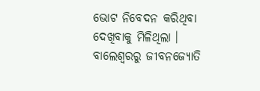ଭୋଟ ନିବେଦନ କରିଥିବା ଦେଖିବାକୁ ମିଳିଥିଲା ।
ବାଲେଶ୍ବରରୁ ଜୀବନଜ୍ୟୋତି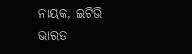ନାୟକ, ଇଟିଭି ଭାରତ